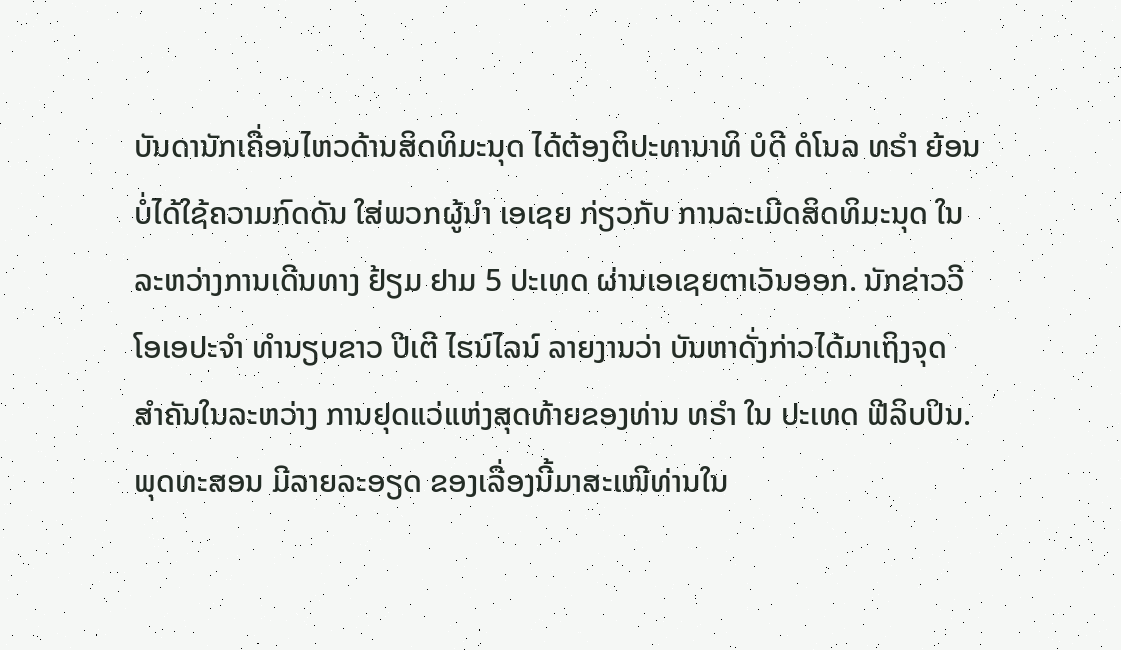ບັນດານັກເຄື່ອນໄຫວດ້ານສິດທິມະນຸດ ໄດ້ຕ້ອງຕິປະທານາທິ ບໍດີ ດໍໂນລ ທຣຳ ຍ້ອນ
ບໍ່ໄດ້ໃຊ້ຄວາມກົດດັນ ໃສ່ພວກຜູ້ນຳ ເອເຊຍ ກ່ຽວກັບ ການລະເມີດສິດທິມະນຸດ ໃນ
ລະຫວ່າງການເດີນທາງ ຢ້ຽມ ຢາມ 5 ປະເທດ ຜ່ານເອເຊຍຕາເວັນອອກ. ນັກຂ່າວວີ
ໂອເອປະຈຳ ທຳນຽບຂາວ ປີເຕີ ໄຮນ໌ໄລນ໌ ລາຍງານວ່າ ບັນຫາດັ່ງກ່າວໄດ້ມາເຖິງຈຸດ
ສຳຄັນໃນລະຫວ່າງ ການຢຸດແວ່ແຫ່ງສຸດທ້າຍຂອງທ່ານ ທຣຳ ໃນ ປະເທດ ຟີລິບປິນ.
ພຸດທະສອນ ມີລາຍລະອຽດ ຂອງເລື່ອງນີ້ມາສະເໜີທ່ານໃນ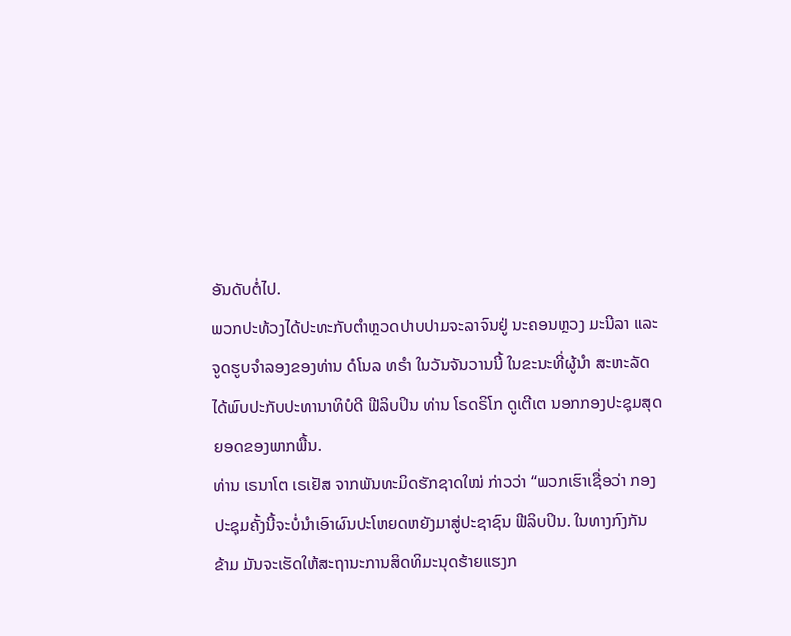ອັນດັບຕໍ່ໄປ.
ພວກປະທ້ວງໄດ້ປະທະກັບຕຳຫຼວດປາບປາມຈະລາຈົນຢູ່ ນະຄອນຫຼວງ ມະນີລາ ແລະ
ຈູດຮູບຈຳລອງຂອງທ່ານ ດໍໂນລ ທຣຳ ໃນວັນຈັນວານນີ້ ໃນຂະນະທີ່ຜູ້ນຳ ສະຫະລັດ
ໄດ້ພົບປະກັບປະທານາທິບໍດີ ຟີລິບປິນ ທ່ານ ໂຣດຣິໂກ ດູເຕີເຕ ນອກກອງປະຊຸມສຸດ
ຍອດຂອງພາກພື້ນ.
ທ່ານ ເຣນາໂຕ ເຣເຢັສ ຈາກພັນທະມິດຮັກຊາດໃໝ່ ກ່າວວ່າ “ພວກເຮົາເຊື່ອວ່າ ກອງ
ປະຊຸມຄັ້ງນີ້ຈະບໍ່ນຳເອົາຜົນປະໂຫຍດຫຍັງມາສູ່ປະຊາຊົນ ຟີລິບປິນ. ໃນທາງກົງກັນ
ຂ້າມ ມັນຈະເຮັດໃຫ້ສະຖານະການສິດທິມະນຸດຮ້າຍແຮງກ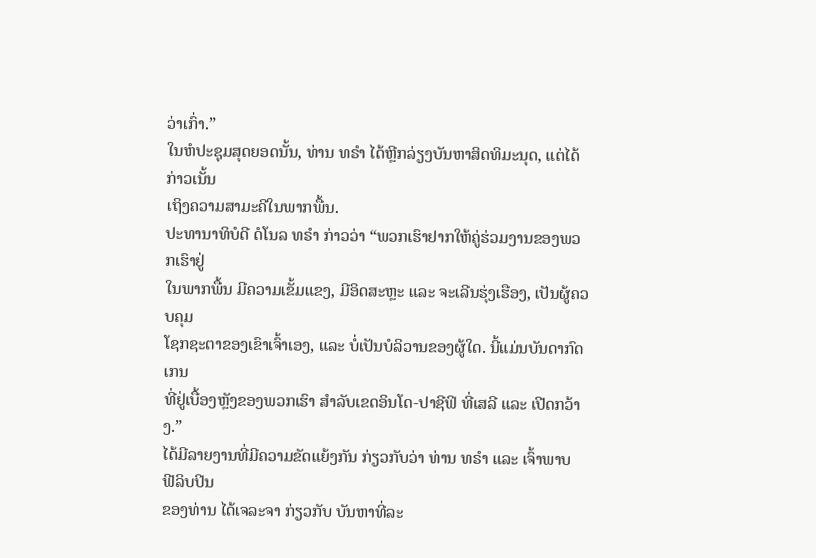ວ່າເກົ່າ.”
ໃນຫໍປະຊຸມສຸດຍອດນັ້ນ, ທ່ານ ທຣຳ ໄດ້ຫຼີກລ່ຽງບັນຫາສິດທິມະນຸດ, ແຕ່ໄດ້ກ່າວເນັ້ນ
ເຖິງຄວາມສາມະຄີໃນພາກພື້ນ.
ປະທານາທິບໍດີ ດໍໂນລ ທຣຳ ກ່າວວ່າ “ພວກເຮົາຢາກໃຫ້ຄູ່ຮ່ວມງານຂອງພວກເຮົາຢູ່
ໃນພາກພື້ນ ມີຄວາມເຂັ້ມແຂງ, ມີອິດສະຫຼະ ແລະ ຈະເລີນຮຸ່ງເຮືອງ, ເປັນຜູ້ຄວບຄຸມ
ໂຊກຊະຕາຂອງເຂົາເຈົ້າເອງ, ແລະ ບໍ່ເປັນບໍລິວານຂອງຜູ້ໃດ. ນີ້ແມ່ນບັນດາກົດເກນ
ທີ່ຢູ່ເບື້ອງຫຼັງຂອງພວກເຮົາ ສຳລັບເຂດອິນໂດ-ປາຊີຟິ ທີ່ເສລີ ແລະ ເປີດກວ້າງ.”
ໄດ້ມີລາຍງານທີ່ມີຄວາມຂັດແຍ້ງກັນ ກ່ຽວກັບວ່າ ທ່ານ ທຣຳ ແລະ ເຈົ້າພາບ ຟີລິບປິນ
ຂອງທ່ານ ໄດ້ເຈລະຈາ ກ່ຽວກັບ ບັນຫາທີ່ລະ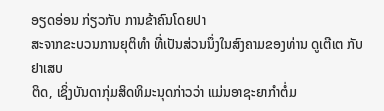ອຽດອ່ອນ ກ່ຽວກັບ ການຂ້າຄົນໂດຍປາ
ສະຈາກຂະບວນການຍຸຕິທຳ ທີ່ເປັນສ່ວນນຶ່ງໃນສົງຄາມຂອງທ່ານ ດູເຕີເຕ ກັບຢາເສບ
ຕິດ, ເຊິ່ງບັນດາກຸ່ມສິດທິມະນຸດກ່າວວ່າ ແມ່ນອາຊະຍາກຳຕໍ່ມ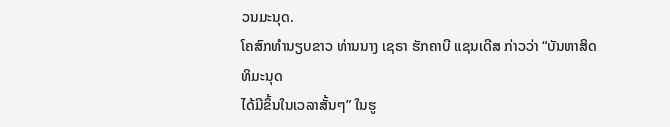ວນມະນຸດ.
ໂຄສົກທຳນຽບຂາວ ທ່ານນາງ ເຊຣາ ຮັກຄາບີ ແຊນເດີສ ກ່າວວ່າ “ບັນຫາສິດທິມະນຸດ
ໄດ້ມີຂຶ້ນໃນເວລາສັ້ນໆ” ໃນຮູ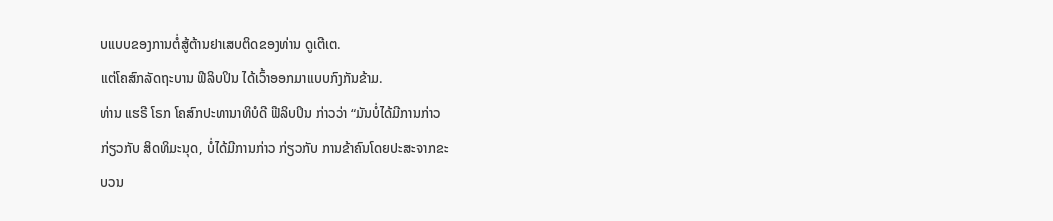ບແບບຂອງການຕໍ່ສູ້ຕ້ານຢາເສບຕິດຂອງທ່ານ ດູເຕີເຕ.
ແຕ່ໂຄສົກລັດຖະບານ ຟີລິບປິນ ໄດ້ເວົ້າອອກມາແບບກົງກັນຂ້າມ.
ທ່ານ ແຮຣີ ໂຣກ ໂຄສົກປະທານາທິບໍດີ ຟີລິບປິນ ກ່າວວ່າ “ມັນບໍ່ໄດ້ມີການກ່າວ
ກ່ຽວກັບ ສິດທິມະນຸດ, ບໍ່ໄດ້ມີການກ່າວ ກ່ຽວກັບ ການຂ້າຄົນໂດຍປະສະຈາກຂະ
ບວນ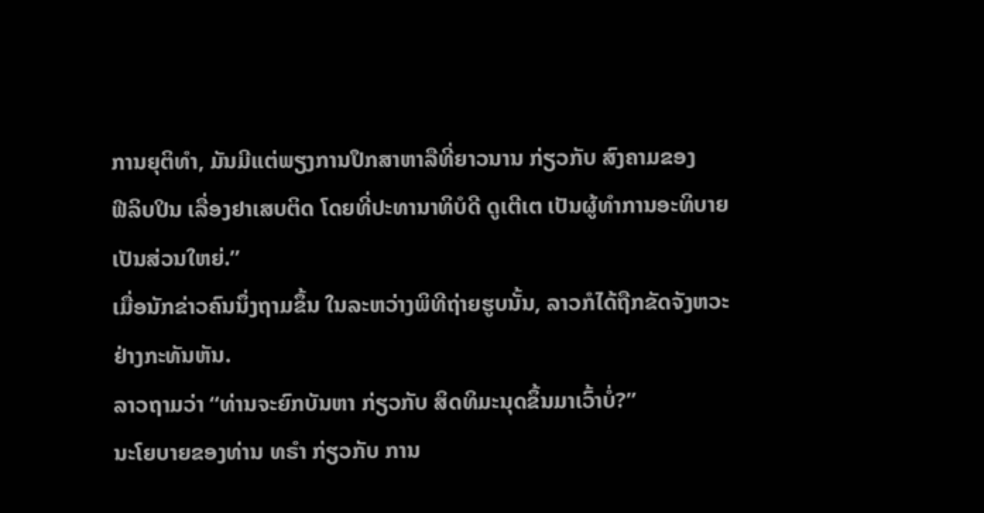ການຍຸຕິທຳ, ມັນມີແຕ່ພຽງການປຶກສາຫາລືທີ່ຍາວນານ ກ່ຽວກັບ ສົງຄາມຂອງ
ຟີລິບປິນ ເລື່ອງຢາເສບຕິດ ໂດຍທີ່ປະທານາທິບໍດີ ດູເຕີເຕ ເປັນຜູ້ທຳການອະທິບາຍ
ເປັນສ່ວນໃຫຍ່.”
ເມື່ອນັກຂ່າວຄົນນຶ່ງຖາມຂຶ້ນ ໃນລະຫວ່າງພິທີຖ່າຍຮູບນັ້ນ, ລາວກໍໄດ້ຖືກຂັດຈັງຫວະ
ຢ່າງກະທັນຫັນ.
ລາວຖາມວ່າ “ທ່ານຈະຍົກບັນຫາ ກ່ຽວກັບ ສິດທິມະນຸດຂຶ້ນມາເວົ້າບໍ່?”
ນະໂຍບາຍຂອງທ່ານ ທຣຳ ກ່ຽວກັບ ການ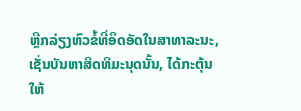ຫຼີກລ່ຽງຫົວຂໍ້ທີ່ອຶດອັດໃນສາທາລະນະ,
ເຊັ່ນບັນຫາສິດທິມະນຸດນັ້ນ, ໄດ້ກະຕຸ້ນໃຫ້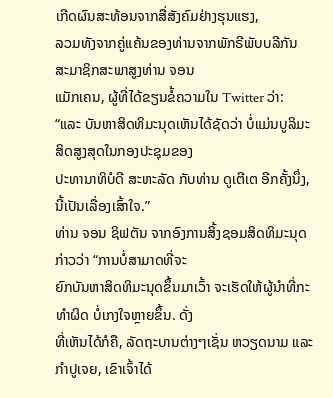ເກີດຜົນສະທ້ອນຈາກສື່ສັງຄົມຢ່າງຮຸນແຮງ,
ລວມທັງຈາກຄູ່ແຄ້ນຂອງທ່ານຈາກພັກຣີພັບບລີກັນ ສະມາຊິກສະພາສູງທ່ານ ຈອນ
ແມັກເຄນ, ຜູ້ທີ່ໄດ້ຂຽນຂໍ້ຄວາມໃນ Twitter ວ່າ:
“ແລະ ບັນຫາສິດທິມະນຸດເຫັນໄດ້ຊັດວ່າ ບໍ່ແມ່ນບູລິມະສິດສູງສຸດໃນກອງປະຊຸມຂອງ
ປະທານາທິບໍດີ ສະຫະລັດ ກັບທ່ານ ດູເຕີເຕ ອີກຄັ້ງນຶ່ງ, ນີ້ເປັນເລື່ອງເສົ້າໃຈ.”
ທ່ານ ຈອນ ຊິຟຕັນ ຈາກອົງການສິ້ງຊອມສິດທິມະນຸດ ກ່າວວ່າ “ການບໍ່ສາມາດທີ່ຈະ
ຍົກບັນຫາສິດທິມະນຸດຂຶ້ນມາເວົ້າ ຈະເຮັດໃຫ້ຜູ້ນຳທີ່ກະທຳຜິດ ບໍ່ເກງໃຈຫຼາຍຂຶ້ນ. ດັ່ງ
ທີ່ເຫັນໄດ້ກໍຄື, ລັດຖະບານຕ່າງໆເຊັ່ນ ຫວຽດນາມ ແລະ ກຳປູເຈຍ, ເຂົາເຈົ້າໄດ້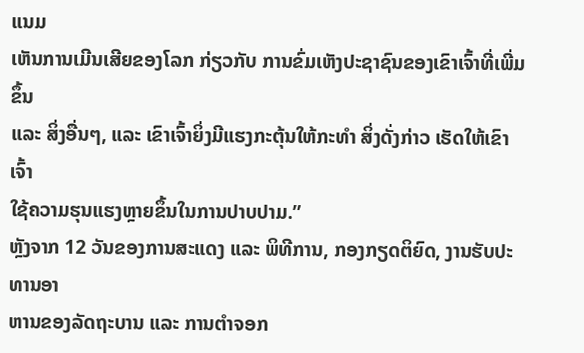ແນມ
ເຫັນການເມີນເສີຍຂອງໂລກ ກ່ຽວກັບ ການຂົ່ມເຫັງປະຊາຊົນຂອງເຂົາເຈົ້າທີ່ເພີ່ມຂຶ້ນ
ແລະ ສິ່ງອື່ນໆ, ແລະ ເຂົາເຈົ້າຍິ່ງມີແຮງກະຕຸ້ນໃຫ້ກະທຳ ສິ່ງດັ່ງກ່າວ ເຮັດໃຫ້ເຂົາເຈົ້າ
ໃຊ້ຄວາມຮຸນແຮງຫຼາຍຂຶ້ນໃນການປາບປາມ.”
ຫຼັງຈາກ 12 ວັນຂອງການສະແດງ ແລະ ພິທີການ, ກອງກຽດຕິຍົດ, ງານຮັບປະທານອາ
ຫານຂອງລັດຖະບານ ແລະ ການຕຳຈອກ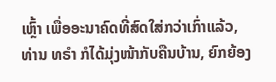ເຫຼົ້າ ເພື່ອອະນາຄົດທີ່ສົດໃສ່ກວ່າເກົ່າແລ້ວ,
ທ່ານ ທຣຳ ກໍໄດ້ມຸ່ງໜ້າກັບຄືນບ້ານ, ຍົກຍ້ອງ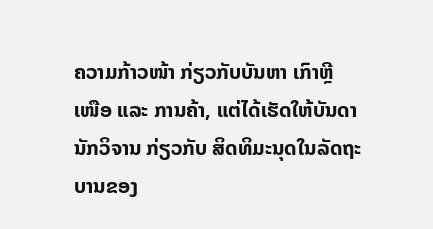ຄວາມກ້າວໜ້າ ກ່ຽວກັບບັນຫາ ເກົາຫຼີ
ເໜືອ ແລະ ການຄ້າ, ແຕ່ໄດ້ເຮັດໃຫ້ບັນດານັກວິຈານ ກ່ຽວກັບ ສິດທິມະນຸດໃນລັດຖະ
ບານຂອງ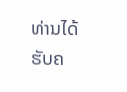ທ່ານໄດ້ຮັບຄ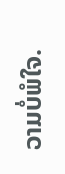ວາມບໍ່ພໍໃຈ.